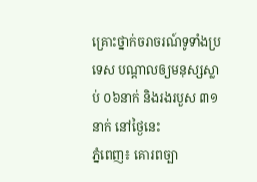គ្រោះថ្នាក់ចរាចរណ៍ទូទាំងប្រទេស បណ្តាលឲ្យមនុស្សស្លាប់ ០៦នាក់ និងរងរបួស ៣១នាក់ នៅថ្ងៃនេះ
ភ្នំពេញ៖ គោរពច្បា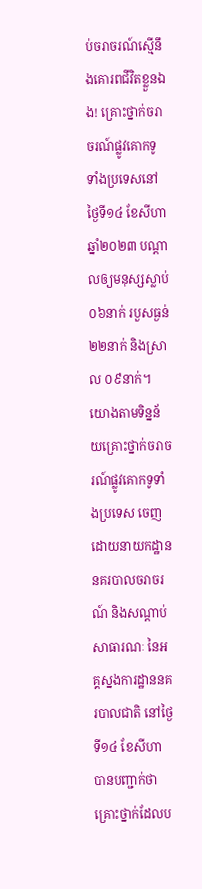ប់ចរាចរណ៍ស្មើនឹងគោរពជីវិតខ្លួនឯង! គ្រោះថ្នាក់ចរាចរណ៍ផ្លូវគោកទូទាំងប្រទេសនៅថ្ងៃទី១៤ ខែសីហា ឆ្នាំ២០២៣ បណ្តាលឲ្យមនុស្សស្លាប់ ០៦នាក់ របួសធ្ងន់ ២២នាក់ និងស្រាល ០៩នាក់។
យោងតាមទិន្នន័យគ្រោះថ្នាក់ចរាចរណ៍ផ្លូវគោកទូទាំងប្រទេស ចេញដោយនាយកដ្ឋាននគរបាលចរាចរណ៍ និងសណ្តាប់សាធារណៈ នៃអគ្គស្នងការដ្ឋាននគរបាលជាតិ នៅថ្ងៃទី១៤ ខែសីហា បានបញ្ជាក់ថា គ្រោះថ្នាក់ដែលប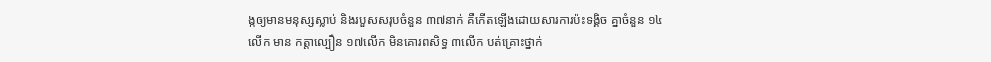ង្កឲ្យមានមនុស្សស្លាប់ និងរបួសសរុបចំនួន ៣៧នាក់ គឺកើតឡើងដោយសារការប៉ះទង្គិច គ្នាចំនួន ១៤លើក មាន កត្តាល្បឿន ១៧លើក មិនគោរពសិទ្ធ ៣លើក បត់គ្រោះថ្នាក់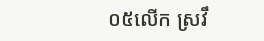០៥លើក ស្រវឹ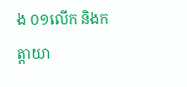ង ០១លើក និងកត្តាយា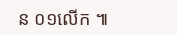ន ០១លើក ៕